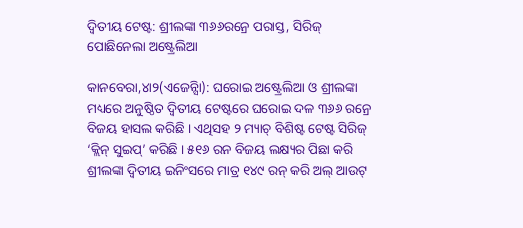ଦ୍ୱିତୀୟ ଟେଷ୍ଟ: ଶ୍ରୀଲଙ୍କା ୩୬୬ରନ୍ରେ ପରାସ୍ତ, ସିରିଜ୍ ପୋଛିନେଲା ଅଷ୍ଟ୍ରେଲିଆ

କାନବେରା,୪ା୨(ଏଜେନ୍ସିା): ଘରୋଇ ଅଷ୍ଟ୍ରେଲିଆ ଓ ଶ୍ରୀଲଙ୍କା ମଧ୍ୟରେ ଅନୁଷ୍ଠିତ ଦ୍ୱିତୀୟ ଟେଷ୍ଟରେ ଘରୋଇ ଦଳ ୩୬୬ ରନ୍ରେ ବିଜୟ ହାସଲ କରିଛି । ଏଥିସହ ୨ ମ୍ୟାଚ୍ ବିଶିଷ୍ଟ ଟେଷ୍ଟ ସିରିଜ୍ ‘କ୍ଲିନ୍ ସୁଇପ୍’ କରିଛି । ୫୧୬ ରନ ବିଜୟ ଲକ୍ଷ୍ୟର ପିଛା କରି ଶ୍ରୀଲଙ୍କା ଦ୍ୱିତୀୟ ଇନିଂସରେ ମାତ୍ର ୧୪୯ ରନ୍ କରି ଅଲ୍ ଆଉଟ୍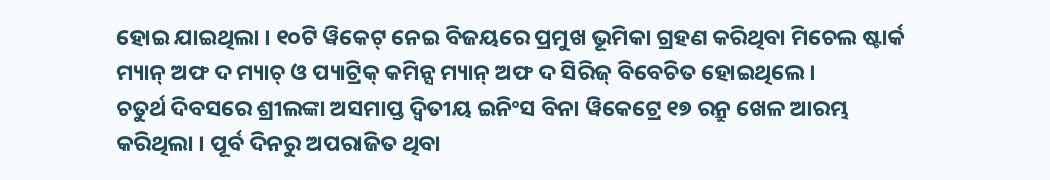ହୋଇ ଯାଇଥିଲା । ୧୦ଟି ୱିକେଟ୍ ନେଇ ବିଜୟରେ ପ୍ରମୁଖ ଭୂମିକା ଗ୍ରହଣ କରିଥିବା ମିଚେଲ ଷ୍ଟାର୍କ ମ୍ୟାନ୍ ଅଫ ଦ ମ୍ୟାଚ୍ ଓ ପ୍ୟାଟ୍ରିକ୍ କମିନ୍ସ ମ୍ୟାନ୍ ଅଫ ଦ ସିରିଜ୍ ବିବେଚିତ ହୋଇଥିଲେ ।
ଚତୁର୍ଥ ଦିବସରେ ଶ୍ରୀଲଙ୍କା ଅସମାପ୍ତ ଦ୍ୱିତୀୟ ଇନିଂସ ବିନା ୱିକେଟ୍ରେ ୧୭ ରନ୍ରୁ ଖେଳ ଆରମ୍ଭ କରିଥିଲା । ପୂର୍ବ ଦିନରୁ ଅପରାଜିତ ଥିବା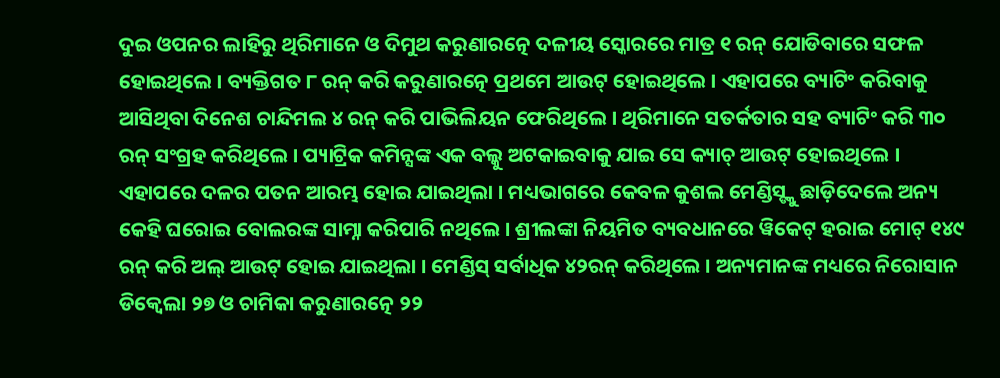ଦୁଇ ଓପନର ଲାହିରୁ ଥିରିମାନେ ଓ ଦିମୁଥ କରୁଣାରତ୍ନେ ଦଳୀୟ ସ୍କୋରରେ ମାତ୍ର ୧ ରନ୍ ଯୋଡିବାରେ ସଫଳ ହୋଇଥିଲେ । ବ୍ୟକ୍ତିଗତ ୮ ରନ୍ କରି କରୁଣାରତ୍ନେ ପ୍ରଥମେ ଆଉଟ୍ ହୋଇଥିଲେ । ଏହାପରେ ବ୍ୟାଟିଂ କରିବାକୁ ଆସିଥିବା ଦିନେଶ ଚାନ୍ଦିମଲ ୪ ରନ୍ କରି ପାଭିଲିୟନ ଫେରିଥିଲେ । ଥିରିମାନେ ସତର୍କତାର ସହ ବ୍ୟାଟିଂ କରି ୩୦ ରନ୍ ସଂଗ୍ରହ କରିଥିଲେ । ପ୍ୟାଟ୍ରିକ କମିନ୍ସଙ୍କ ଏକ ବଲ୍କୁ ଅଟକାଇବାକୁ ଯାଇ ସେ କ୍ୟାଚ୍ ଆଉଟ୍ ହୋଇଥିଲେ । ଏହାପରେ ଦଳର ପତନ ଆରମ୍ଭ ହୋଇ ଯାଇଥିଲା । ମଧ୍ୟଭାଗରେ କେବଳ କୁଶଲ ମେଣ୍ଡିସ୍ଙ୍କୁ ଛାଡ଼ିଦେଲେ ଅନ୍ୟ କେହି ଘରୋଇ ବୋଲରଙ୍କ ସାମ୍ନା କରିପାରି ନଥିଲେ । ଶ୍ରୀଲଙ୍କା ନିୟମିତ ବ୍ୟବଧାନରେ ୱିକେଟ୍ ହରାଇ ମୋଟ୍ ୧୪୯ ରନ୍ କରି ଅଲ୍ ଆଉଟ୍ ହୋଇ ଯାଇଥିଲା । ମେଣ୍ଡିସ୍ ସର୍ବାଧିକ ୪୨ରନ୍ କରିଥିଲେ । ଅନ୍ୟମାନଙ୍କ ମଧ୍ୟରେ ନିରୋସାନ ଡିକ୍ୱେଲା ୨୭ ଓ ଚାମିକା କରୁଣାରତ୍ନେ ୨୨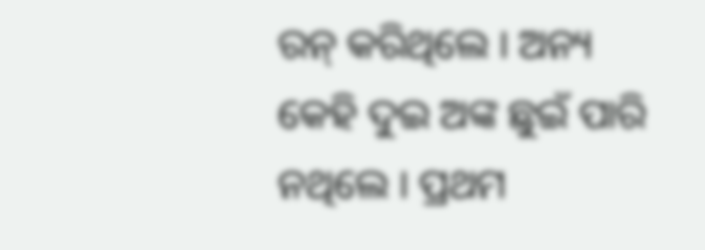ରନ୍ କରିଥିଲେ । ଅନ୍ୟ କେହି ଦୁଇ ଅଙ୍କ ଛୁଇଁ ପାରି ନଥିଲେ । ପ୍ରଥମ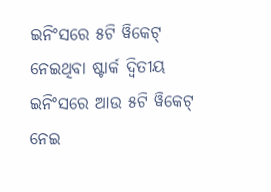ଇନିଂସରେ ୫ଟି ୱିକେଟ୍ ନେଇଥିବା ଷ୍ଟାର୍କ ଦ୍ୱିତୀୟ ଇନିଂସରେ ଆଉ ୫ଟି ୱିକେଟ୍ ନେଇ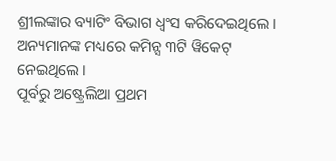ଶ୍ରୀଲଙ୍କାର ବ୍ୟାଟିଂ ବିଭାଗ ଧ୍ୱଂସ କରିଦେଇଥିଲେ । ଅନ୍ୟମାନଙ୍କ ମଧ୍ୟରେ କମିନ୍ସ ୩ଟି ୱିକେଟ୍ ନେଇଥିଲେ ।
ପୂର୍ବରୁ ଅଷ୍ଟ୍ରେଲିଆ ପ୍ରଥମ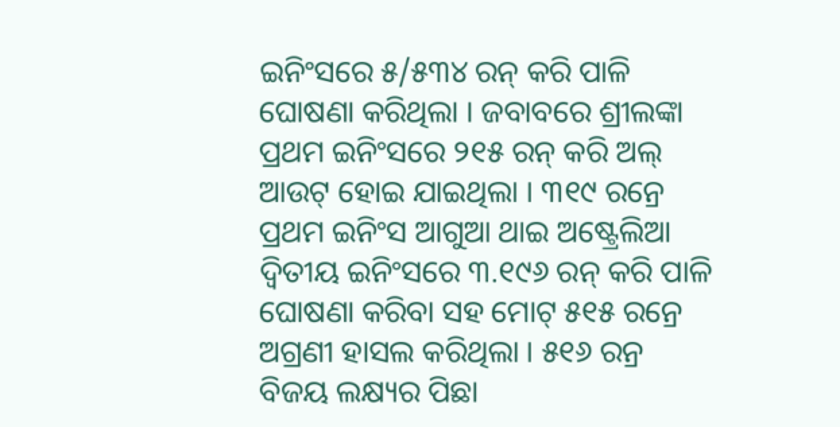ଇନିଂସରେ ୫/୫୩୪ ରନ୍ କରି ପାଳି ଘୋଷଣା କରିଥିଲା । ଜବାବରେ ଶ୍ରୀଲଙ୍କା ପ୍ରଥମ ଇନିଂସରେ ୨୧୫ ରନ୍ କରି ଅଲ୍ ଆଉଟ୍ ହୋଇ ଯାଇଥିଲା । ୩୧୯ ରନ୍ରେ ପ୍ରଥମ ଇନିଂସ ଆଗୁଆ ଥାଇ ଅଷ୍ଟ୍ରେଲିଆ ଦ୍ୱିତୀୟ ଇନିଂସରେ ୩.୧୯୬ ରନ୍ କରି ପାଳି ଘୋଷଣା କରିବା ସହ ମୋଟ୍ ୫୧୫ ରନ୍ରେ ଅଗ୍ରଣୀ ହାସଲ କରିଥିଲା । ୫୧୬ ରନ୍ର ବିଜୟ ଲକ୍ଷ୍ୟର ପିଛା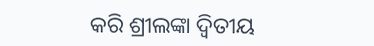କରି ଶ୍ରୀଲଙ୍କା ଦ୍ୱିତୀୟ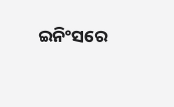ଇନିଂସରେ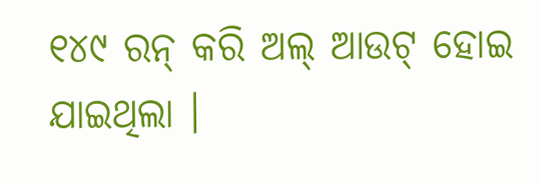୧୪୯ ରନ୍ କରି ଅଲ୍ ଆଉଟ୍ ହୋଇ ଯାଇଥିଲା ।